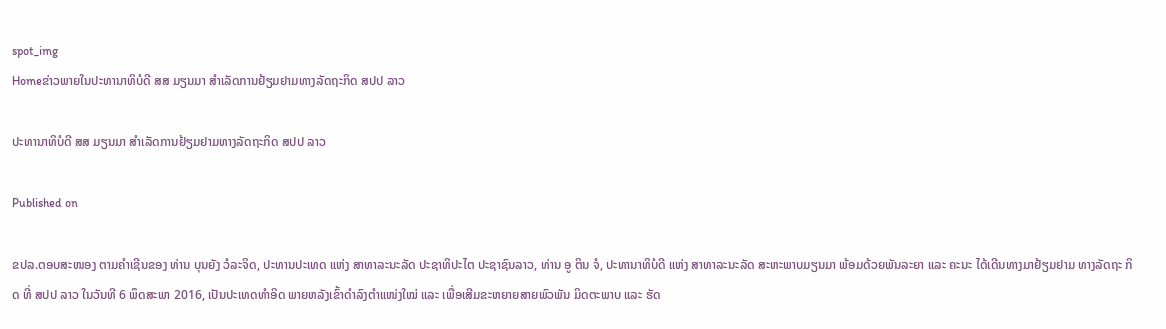spot_img
Homeຂ່າວພາຍໃນປະທານາທິບໍດີ ສສ ມຽນມາ ສຳເລັດການຢ້ຽມຢາມທາງລັດຖະກິດ ສປປ ລາວ

ປະທານາທິບໍດີ ສສ ມຽນມາ ສຳເລັດການຢ້ຽມຢາມທາງລັດຖະກິດ ສປປ ລາວ

Published on

ຂປລ.ຕອບສະໜອງ ຕາມຄຳເຊີນຂອງ ທ່ານ ບຸນຍັງ ວໍລະຈິດ, ປະທານປະເທດ ແຫ່ງ ສາທາລະນະລັດ ປະຊາທິປະໄຕ ປະຊາຊົນລາວ, ທ່ານ ອູ ຕິນ ຈໍ, ປະທານາທິບໍດີ ແຫ່ງ ສາທາລະນະລັດ ສະຫະພາບມຽນມາ ພ້ອມດ້ວຍພັນລະຍາ ແລະ ຄະນະ ໄດ້ເດີນທາງມາຢ້ຽມຢາມ ທາງລັດຖະ ກິດ ທີ່ ສປປ ລາວ ໃນວັນທີ 6 ພຶດສະພາ 2016, ເປັນປະເທດທໍາອິດ ພາຍຫລັງເຂົ້າດຳລົງຕຳແໜ່ງໃໝ່ ແລະ ເພື່ອເສີມຂະຫຍາຍສາຍພົວພັນ ມິດຕະພາບ ແລະ ຮັດ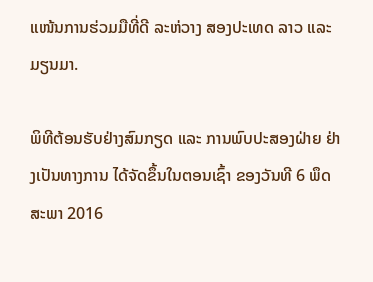ແໜ້ນການຮ່ວມມືທີ່ດີ ລະຫ່ວາງ ສອງປະເທດ ລາວ ແລະ ມຽນມາ.

ພິທີຕ້ອນຮັບຢ່າງສົມກຽດ ແລະ ການພົບປະສອງຝ່າຍ ຢ່າງເປັນທາງການ ໄດ້ຈັດຂຶ້ນໃນຕອນເຊົ້າ ຂອງວັນທີ 6 ພຶດສະພາ 2016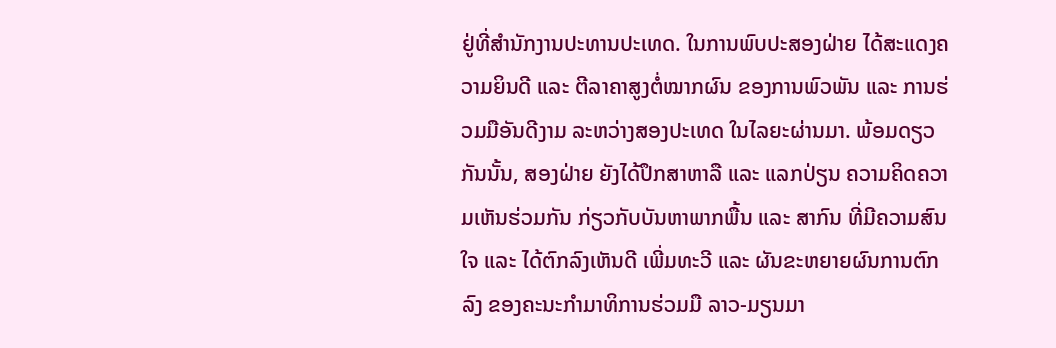ຢູ່ທີ່ສຳນັກງານປະທານປະເທດ. ໃນການພົບປະສອງຝ່າຍ ໄດ້ສະແດງຄວາມຍິນດີ ແລະ ຕີລາຄາສູງຕໍ່ໝາກຜົນ ຂອງການພົວພັນ ແລະ ການຮ່ວມມືອັນດີງາມ ລະຫວ່າງສອງປະເທດ ໃນໄລຍະຜ່ານມາ. ພ້ອມດຽວກັນນັ້ນ, ສອງຝ່າຍ ຍັງໄດ້ປຶກສາຫາລື ແລະ ແລກປ່ຽນ ຄວາມຄິດຄວາມເຫັນຮ່ວມກັນ ກ່ຽວກັບບັນຫາພາກພື້ນ ແລະ ສາກົນ ທີ່ມີຄວາມສົນໃຈ ແລະ ໄດ້ຕົກລົງເຫັນດີ ເພີ່ມທະວີ ແລະ ຜັນຂະຫຍາຍຜົນການຕົກລົງ ຂອງຄະນະກຳມາທິການຮ່ວມມື ລາວ-ມຽນມາ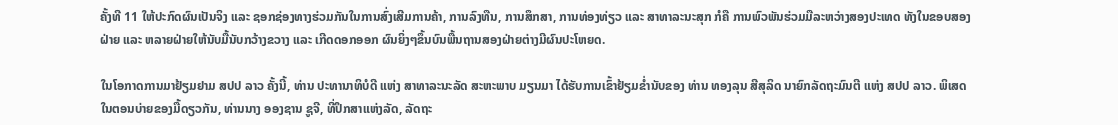ຄັ້ງທີ 11 ໃຫ້ປະກົດຜົນເປັນຈິງ ແລະ ຊອກຊ່ອງທາງຮ່ວມກັນໃນການສົ່ງເສີມການຄ້າ, ການລົງທືນ, ການສຶກສາ, ການທ່ອງທ່ຽວ ແລະ ສາທາລະນະສຸກ ກໍຄື ການພົວພັນຮ່ວມມືລະຫວ່າງສອງປະເທດ ທັງໃນຂອບສອງຝ່າຍ ແລະ ຫລາຍຝ່າຍໃຫ້ນັບມື້ນັບກວ້າງຂວາງ ແລະ ເກີດດອກອອກ ຜົນຍິ່ງໆຂຶ້ນບົນພື້ນຖານສອງຝ່າຍຕ່າງມີຜົນປະໂຫຍດ.

ໃນໂອກາດການມາຢ້ຽມຢາມ ສປປ ລາວ ຄັ້ງນີ້, ທ່ານ ປະທານາທິບໍດີ ແຫ່ງ ສາທາລະນະລັດ ສະຫະພາບ ມຽນມາ ໄດ້ຮັບການເຂົ້າຢ້ຽມຂໍ່ານັບຂອງ ທ່ານ ທອງລຸນ ສີສຸລິດ ນາຍົກລັດຖະມົນຕີ ແຫ່ງ ສປປ ລາວ. ພິເສດ ໃນຕອນບ່າຍຂອງມື້ດຽວກັນ, ທ່ານນາງ ອອງຊານ ຊູຈີ, ທີ່ປຶກສາແຫ່ງລັດ, ລັດຖະ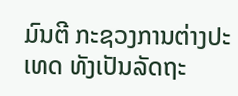ມົນຕີ ກະຊວງການຕ່າງປະເທດ ທັງເປັນລັດຖະ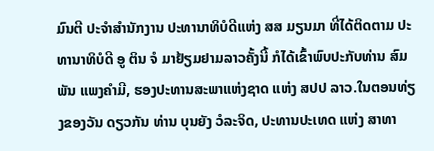ມົນຕີ ປະຈໍາສຳນັກງານ ປະທານາທິບໍດີແຫ່ງ ສສ ມຽນມາ ທີ່ໄດ້ຕິດຕາມ ປະທານາທິບໍດີ ອູ ຕິນ ຈໍ ມາຢ້ຽມຢາມລາວຄັ້ງນີ້ ກໍໄດ້ເຂົ້າພົບປະກັບທ່ານ ສົມພັນ ແພງຄຳມີ, ຮອງປະທານສະພາແຫ່ງຊາດ ແຫ່ງ ສປປ ລາວ.ໃນຕອນທ່ຽງຂອງວັນ ດຽວກັນ ທ່ານ ບຸນຍັງ ວໍລະຈິດ, ປະທານປະເທດ ແຫ່ງ ສາທາ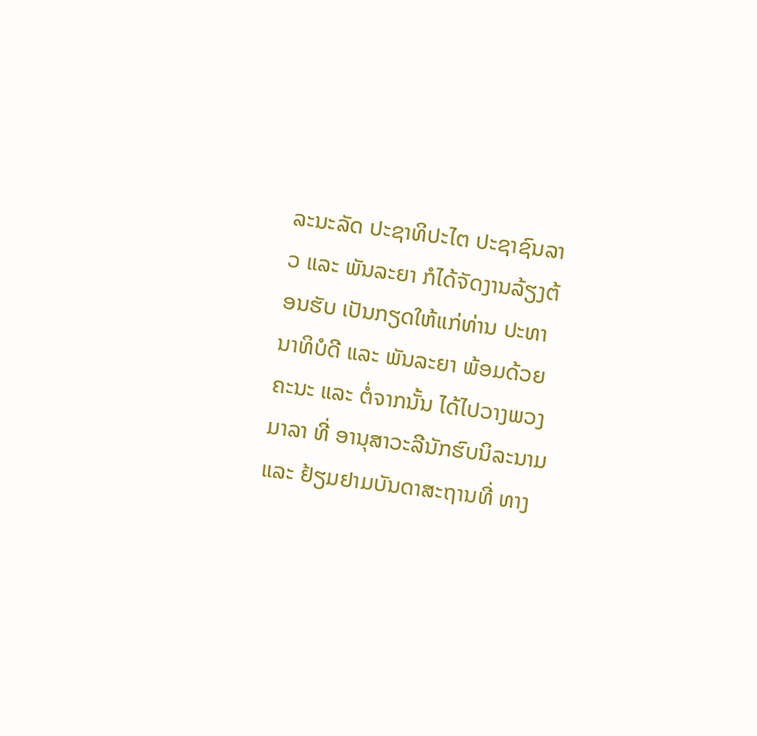ລະນະລັດ ປະຊາທິປະໄຕ ປະຊາຊົນລາວ ແລະ ພັນລະຍາ ກໍໄດ້ຈັດງານລ້ຽງຕ້ອນຮັບ ເປັນກຽດໃຫ້ແກ່ທ່ານ ປະທານາທິບໍດີ ແລະ ພັນລະຍາ ພ້ອມດ້ວຍຄະນະ ແລະ ຕໍ່ຈາກນັ້ນ ໄດ້ໄປວາງພວງມາລາ ທີ່ ອານຸສາວະລີນັກຮົບນິລະນາມ ແລະ ຢ້ຽມຢາມບັນດາສະຖານທີ່ ທາງ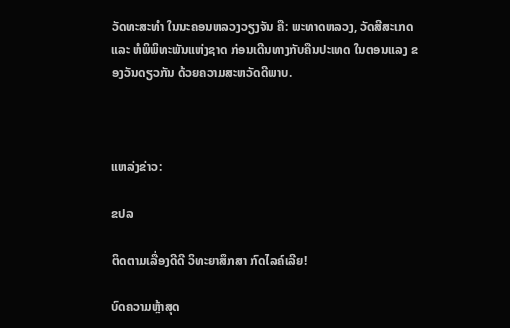ວັດທະສະທໍາ ໃນນະຄອນຫລວງວຽງຈັນ ຄື: ພະທາດຫລວງ, ວັດສີສະເກດ ແລະ ຫໍພິພິທະພັນແຫ່ງຊາດ ກ່ອນເດີນທາງກັບຄືນປະເທດ ໃນຕອນແລງ ຂອງວັນດຽວກັນ ດ້ວຍຄວາມສະຫວັດດີພາບ.



ແຫລ່ງຂ່າວ:

ຂປລ

ຕິດຕາມເລື່ອງດີດີ ວິທະຍາສຶກສາ ກົດໄລຄ໌ເລີຍ!

ບົດຄວາມຫຼ້າສຸດ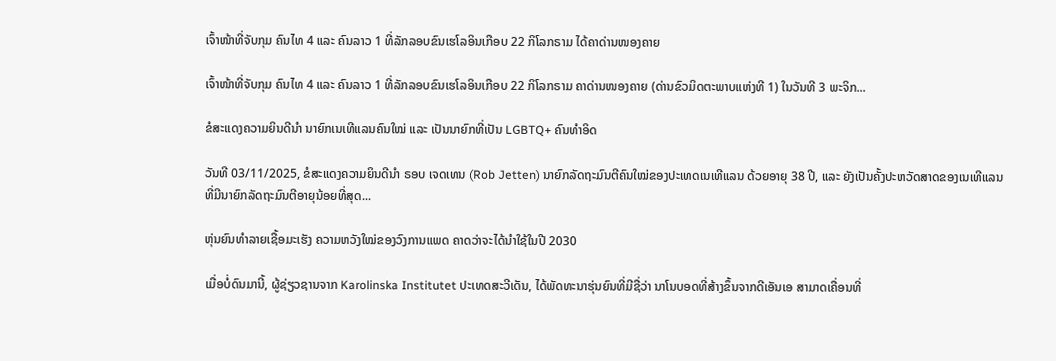ເຈົ້າໜ້າທີ່ຈັບກຸມ ຄົນໄທ 4 ແລະ ຄົນລາວ 1 ທີ່ລັກລອບຂົນເຮໂລອິນເກືອບ 22 ກິໂລກຣາມ ໄດ້ຄາດ່ານໜອງຄາຍ

ເຈົ້າໜ້າທີ່ຈັບກຸມ ຄົນໄທ 4 ແລະ ຄົນລາວ 1 ທີ່ລັກລອບຂົນເຮໂລອິນເກືອບ 22 ກິໂລກຣາມ ຄາດ່ານໜອງຄາຍ (ດ່ານຂົວມິດຕະພາບແຫ່ງທີ 1) ໃນວັນທີ 3 ພະຈິກ...

ຂໍສະແດງຄວາມຍິນດີນຳ ນາຍົກເນເທີແລນຄົນໃໝ່ ແລະ ເປັນນາຍົກທີ່ເປັນ LGBTQ+ ຄົນທຳອິດ

ວັນທີ 03/11/2025, ຂໍສະແດງຄວາມຍິນດີນຳ ຣອບ ເຈດເທນ (Rob Jetten) ນາຍົກລັດຖະມົນຕີຄົນໃໝ່ຂອງປະເທດເນເທີແລນ ດ້ວຍອາຍຸ 38 ປີ, ແລະ ຍັງເປັນຄັ້ງປະຫວັດສາດຂອງເນເທີແລນ ທີ່ມີນາຍົກລັດຖະມົນຕີອາຍຸນ້ອຍທີ່ສຸດ...

ຫຸ່ນຍົນທຳລາຍເຊື້ອມະເຮັງ ຄວາມຫວັງໃໝ່ຂອງວົງການແພດ ຄາດວ່າຈະໄດ້ນໍາໃຊ້ໃນປີ 2030

ເມື່ອບໍ່ດົນມານີ້, ຜູ້ຊ່ຽວຊານຈາກ Karolinska Institutet ປະເທດສະວີເດັນ, ໄດ້ພັດທະນາຮຸ່ນຍົນທີ່ມີຊື່ວ່າ ນາໂນບອດທີ່ສ້າງຂຶ້ນຈາກດີເອັນເອ ສາມາດເຄື່ອນທີ່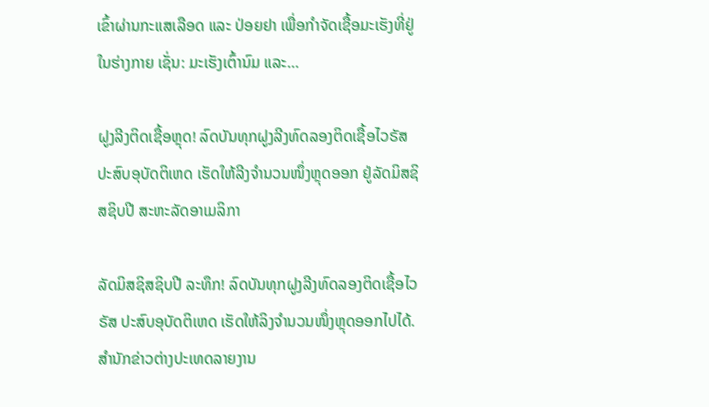ເຂົ້າຜ່ານກະແສເລືອດ ແລະ ປ່ອຍຢາ ເພື່ອກຳຈັດເຊື້ອມະເຮັງທີ່ຢູ່ໃນຮ່າງກາຍ ເຊັ່ນ: ມະເຮັງເຕົ້ານົມ ແລະ...

ຝູງລີງຕິດເຊື້ອຫຼຸດ! ລົດບັນທຸກຝູງລີງທົດລອງຕິດເຊື້ອໄວຣັສ ປະສົບອຸບັດຕິເຫດ ເຮັດໃຫ້ລີງຈຳນວນໜຶ່ງຫຼຸດອອກ ຢູ່ລັດມິສຊິສຊິບປີ ສະຫະລັດອາເມລິກາ

ລັດມິສຊິສຊິບປີ ລະທຶກ! ລົດບັນທຸກຝູງລີງທົດລອງຕິດເຊື້ອໄວຣັສ ປະສົບອຸບັດຕິເຫດ ເຮັດໃຫ້ລິງຈຳນວນໜຶ່ງຫຼຸດອອກໄປໄດ້. ສຳນັກຂ່າວຕ່າງປະເທດລາຍງານ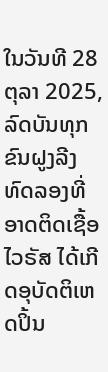ໃນວັນທີ 28 ຕຸລາ 2025, ລົດບັນທຸກຂົນຝູງລີງທົດລອງທີ່ອາດຕິດເຊື້ອໄວຣັສ ໄດ້ເກີດອຸບັດຕິເຫດປິ້ນ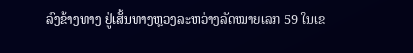ລົງຂ້າງທາງ ຢູ່ເສັ້ນທາງຫຼວງລະຫວ່າງລັດໝາຍເລກ 59 ໃນເຂ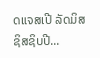ດແຈສເປີ ລັດມິສຊິສຊິບປີ...